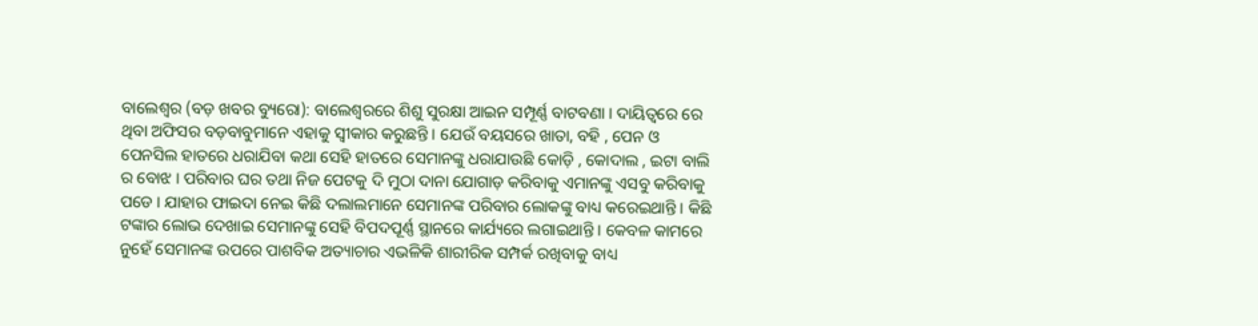ବାଲେଶ୍ୱର (ବଡ଼ ଖବର ବ୍ୟୁରୋ): ବାଲେଶ୍ୱରରେ ଶିଶୁ ସୁରକ୍ଷା ଆଇନ ସମ୍ପୂର୍ଣ୍ଣ ବାଟବଣା । ଦାୟିତ୍ୱରେ ରେ ଥିବା ଅଫିସର ବଡ଼ବାବୁମାନେ ଏହାକୁ ସ୍ୱୀକାର କରୁଛନ୍ତି । ଯେଉଁ ବୟସରେ ଖାତା, ବହି , ପେନ ଓ ପେନସିଲ ହାତରେ ଧରାଯିବା କଥା ସେହି ହାତରେ ସେମାନଙ୍କୁ ଧରାଯାଉଛି କୋଡ଼ି , କୋଦାଲ , ଇଟା ବାଲି ର ବୋଝ । ପରିବାର ଘର ତଥା ନିଜ ପେଟକୁ ଦି ମୁଠା ଦାନା ଯୋଗାଡ଼ କରିବାକୁ ଏମାନଙ୍କୁ ଏସବୁ କରିବାକୁ ପଡେ । ଯାହାର ଫାଇଦା ନେଇ କିଛି ଦଲାଲମାନେ ସେମାନଙ୍କ ପରିବାର ଲୋକଙ୍କୁ ବାଧ୍ୟ କରେଇଥାନ୍ତି । କିଛି ଟଙ୍କାର ଲୋଭ ଦେଖାଇ ସେମାନଙ୍କୁ ସେହି ବିପଦପୂର୍ଣ୍ଣ ସ୍ଥାନରେ କାର୍ଯ୍ୟରେ ଲଗାଇଥାନ୍ତି । କେବଳ କାମରେ ନୁହେଁ ସେମାନଙ୍କ ଉପରେ ପାଶବିକ ଅତ୍ୟାଚାର ଏଭଳିକି ଶାରୀରିକ ସମ୍ପର୍କ ରଖିବାକୁ ବାଧ୍ୟ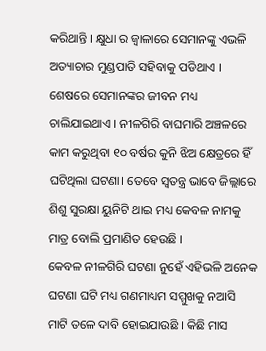କରିଥାନ୍ତି । କ୍ଷୁଧା ର ଜ୍ୱାଳାରେ ସେମାନଙ୍କୁ ଏଭଳି ଅତ୍ୟାଚାର ମୁଣ୍ଡପାତି ସହିବାକୁ ପଡିଥାଏ । ଶେଷରେ ସେମାନଙ୍କର ଜୀବନ ମଧ୍ୟ ଚାଲିଯାଇଥାଏ । ନୀଳଗିରି ବାଘମାରି ଅଞ୍ଚଳରେ କାମ କରୁଥିବା ୧୦ ବର୍ଷର କୁନି ଝିଅ କ୍ଷେତ୍ରରେ ହିଁ ଘଟିଥିଲା ଘଟଣା। ତେବେ ସ୍ୱତନ୍ତ୍ର ଭାବେ ଜିଲ୍ଲାରେ ଶିଶୁ ସୁରକ୍ଷା ୟୁନିଟି ଥାଇ ମଧ୍ୟ କେବଳ ନାମକୁ ମାତ୍ର ବୋଲି ପ୍ରମାଣିତ ହେଉଛି ।
କେବଳ ନୀଳଗିରି ଘଟଣା ନୁହେଁ ଏହିଭଳି ଅନେକ ଘଟଣା ଘଟି ମଧ୍ୟ ଗଣମାଧ୍ୟମ ସମ୍ମୁଖକୁ ନଆସି ମାଟି ତଳେ ଦାବି ହୋଇଯାଉଛି । କିଛି ମାସ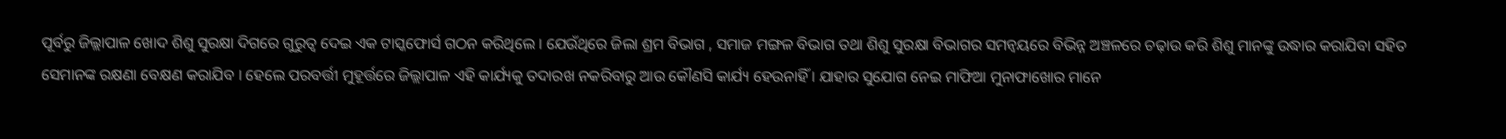ପୂର୍ବରୁ ଜିଲ୍ଲାପାଳ ଖୋଦ ଶିଶୁ ସୁରକ୍ଷା ଦିଗରେ ଗୁରୁତ୍ୱ ଦେଇ ଏକ ଟାସ୍କଫୋର୍ସ ଗଠନ କରିଥିଲେ । ଯେଉଁଥିରେ ଜିଲା ଶ୍ରମ ବିଭାଗ , ସମାଜ ମଙ୍ଗଳ ବିଭାଗ ତଥା ଶିଶୁ ସୁରକ୍ଷା ବିଭାଗର ସମନ୍ୱୟରେ ବିଭିନ୍ନ ଅଞ୍ଚଳରେ ଚଢ଼ାଉ କରି ଶିଶୁ ମାନଙ୍କୁ ଉଦ୍ଧାର କରାଯିବା ସହିତ ସେମାନଙ୍କ ରକ୍ଷଣା ବେକ୍ଷଣ କରାଯିବ । ହେଲେ ପରବର୍ତ୍ତୀ ମୁହୂର୍ତ୍ତରେ ଜିଲ୍ଲାପାଳ ଏହି କାର୍ଯ୍ୟକୁ ତଦାରଖ ନକରିବାରୁ ଆଉ କୌଣସି କାର୍ଯ୍ୟ ହେଉନାହିଁ । ଯାହାର ସୁଯୋଗ ନେଇ ମାଫିଆ ମୁନାଫାଖୋର ମାନେ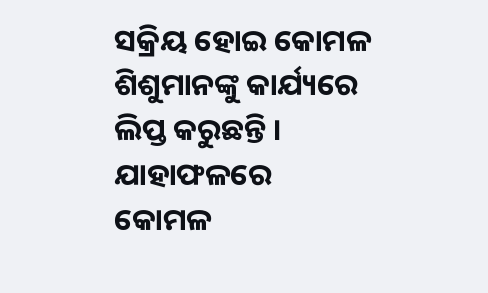ସକ୍ରିୟ ହୋଇ କୋମଳ ଶିଶୁମାନଙ୍କୁ କାର୍ଯ୍ୟରେ ଲିପ୍ତ କରୁଛନ୍ତି । ଯାହାଫଳରେ କୋମଳ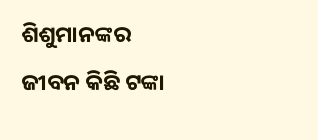ଶିଶୁମାନଙ୍କର ଜୀବନ କିଛି ଟଙ୍କା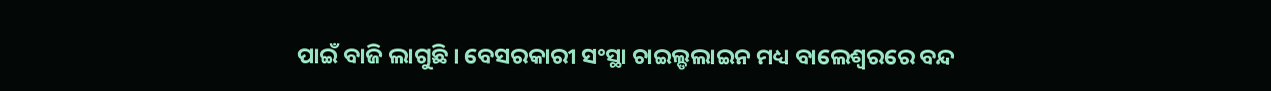ପାଇଁ ବାଜି ଲାଗୁଛି । ବେସରକାରୀ ସଂସ୍ଥା ଚାଇଲ୍ଡଲାଇନ ମଧ୍ୟ ବାଲେଶ୍ୱରରେ ବନ୍ଦ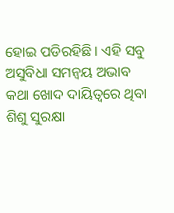ହୋଇ ପଡିରହିଛି । ଏହି ସବୁ ଅସୁବିଧା ସମନ୍ୱୟ ଅଭାବ କଥା ଖୋଦ ଦାୟିତ୍ୱରେ ଥିବା ଶିଶୁ ସୁରକ୍ଷା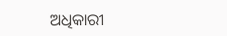ଅଧିକାରୀ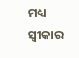ମଧ୍ୟ ସ୍ୱୀକାର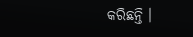କରିଛନ୍ତି ।